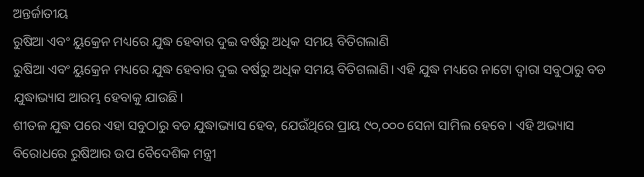ଅନ୍ତର୍ଜାତୀୟ
ରୁଷିଆ ଏବଂ ୟୁକ୍ରେନ ମଧ୍ୟରେ ଯୁଦ୍ଧ ହେବାର ଦୁଇ ବର୍ଷରୁ ଅଧିକ ସମୟ ବିତିଗଲାଣି
ରୁଷିଆ ଏବଂ ୟୁକ୍ରେନ ମଧ୍ୟରେ ଯୁଦ୍ଧ ହେବାର ଦୁଇ ବର୍ଷରୁ ଅଧିକ ସମୟ ବିତିଗଲାଣି। ଏହି ଯୁଦ୍ଧ ମଧ୍ୟରେ ନାଟୋ ଦ୍ୱାରା ସବୁଠାରୁ ବଡ ଯୁଦ୍ଧାଭ୍ୟାସ ଆରମ୍ଭ ହେବାକୁ ଯାଉଛି।
ଶୀତଳ ଯୁଦ୍ଧ ପରେ ଏହା ସବୁଠାରୁ ବଡ ଯୁଦ୍ଧାଭ୍ୟାସ ହେବ, ଯେଉଁଥିରେ ପ୍ରାୟ ୯୦,୦୦୦ ସେନା ସାମିଲ ହେବେ। ଏହି ଅଭ୍ୟାସ ବିରୋଧରେ ରୁଷିଆର ଉପ ବୈଦେଶିକ ମନ୍ତ୍ରୀ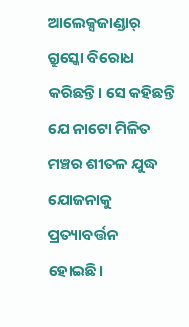ଆଲେକ୍ସଜାଣ୍ଡାର୍ ଗ୍ରୁସ୍କୋ ବିରୋଧ କରିଛନ୍ତି। ସେ କହିଛନ୍ତି ଯେ ନାଟୋ ମିଳିତ ମଞ୍ଚର ଶୀତଳ ଯୁଦ୍ଧ ଯୋଜନାକୁ ପ୍ରତ୍ୟାବର୍ତ୍ତନ ହୋଇଛି।